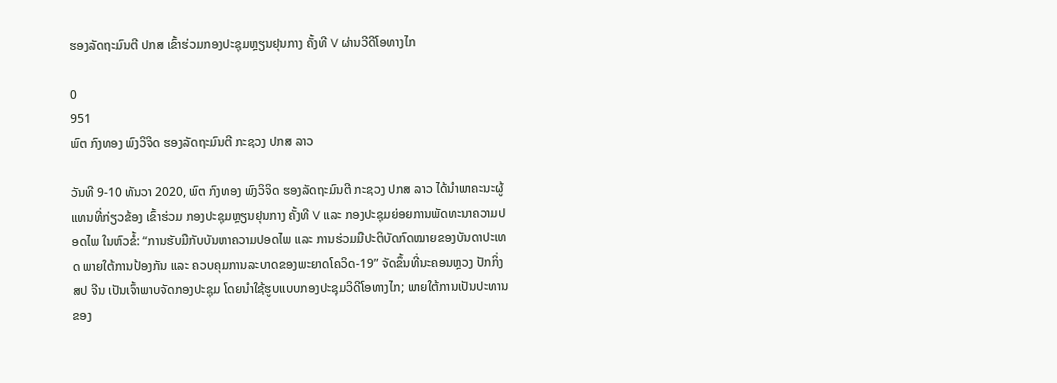ຮອງລັດຖະມົນຕີ ປກສ ເຂົ້າຮ່ວມກອງປະຊຸມຫຼຽນຢຸນກາງ ຄັ້ງທີ V ຜ່ານວີດີໂອທາງໄກ

0
951
ພົຕ ກົງທອງ ພົງວິຈິດ ຮອງລັດຖະມົນຕີ ກະຊວງ ປກສ ລາວ

ວັນທີ 9-10 ທັນວາ 2020, ພົຕ ກົງທອງ ພົງວິຈິດ ຮອງລັດຖະມົນຕີ ກະຊວງ ປກສ ລາວ ໄດ້ນຳພາຄະນະຜູ້ແທນທີ່ກ່ຽວຂ້ອງ ເຂົ້າຮ່ວມ ກອງປະຊຸມຫຼຽນຢຸນກາງ ຄັ້ງທີ V ແລະ ກອງປະຊຸມຍ່ອຍການພັດທະນາຄວາມປອດໄພ ໃນຫົວຂໍ້: “ການຮັບມືກັບບັນຫາຄວາມປອດໄພ ແລະ ການຮ່ວມມືປະຕິບັດກົດໝາຍຂອງບັນດາປະເທດ ພາຍໃຕ້ການປ້ອງກັນ ແລະ ຄວບຄຸມການລະບາດຂອງພະຍາດໂຄວິດ-19” ຈັດຂຶ້ນທີ່ນະຄອນຫຼວງ ປັກກິ່ງ ສປ ຈີນ ເປັນເຈົ້າພາບຈັດກອງປະຊຸມ ໂດຍນຳໃຊ້ຮູບແບບກອງປະຊຸມວິດີໂອທາງໄກ; ພາຍໃຕ້ການເປັນປະທານຂອງ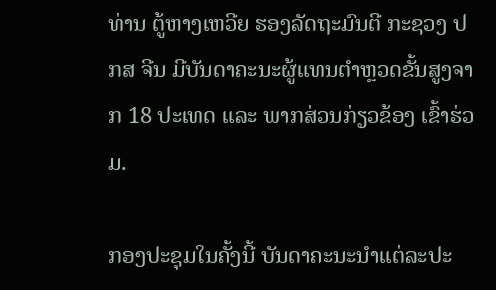ທ່ານ ຕູ້ຫາງເຫວີຍ ຮອງລັດຖະມົນຕີ ກະຊວງ ປກສ ຈີນ ມີບັນດາຄະນະຜູ້ແທນຕຳຫຼວດຂັ້ນສູງຈາກ 18 ປະເທດ ແລະ ພາກສ່ວນກ່ຽວຂ້ອງ ເຂົ້າຮ່ວມ.

ກອງປະຊຸມໃນຄັ້ງນີ້ ບັນດາຄະນະນຳແຕ່ລະປະ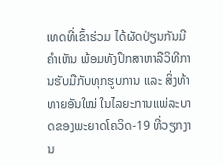ເທດທີ່ເຂົ້າຮ່ວມ ໄດ້ຜັດປ່ຽນກັນມີຄຳເຫັນ ພ້ອມທັງປຶກສາຫາລືວິທີການຮັບມືກັບທຸກຮູບການ ແລະ ສິ່ງທ້າທາຍອັນໃໝ່ ໃນໄລຍະການແພ່ລະບາດຂອງພະຍາດໂຄວິດ-19 ທີ່ວຽກງານ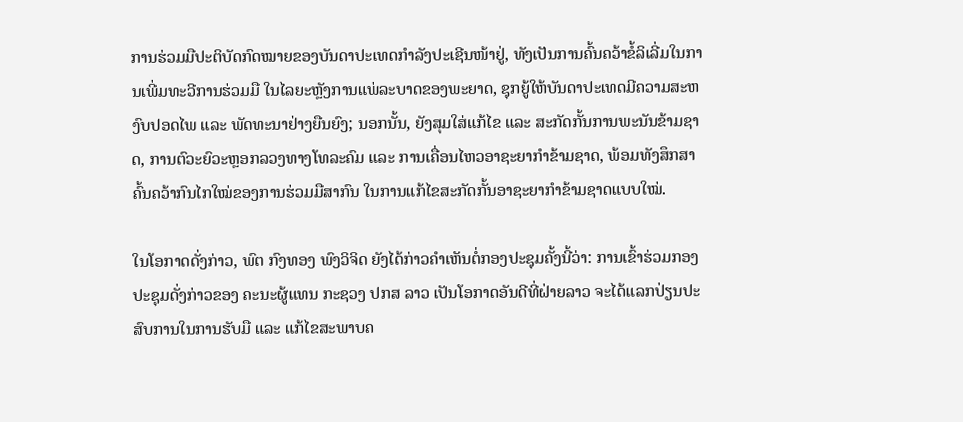ການຮ່ວມມືປະຕິບັດກົດໝາຍຂອງບັນດາປະເທດກໍາລັງປະເຊີນໜ້າຢູ່, ທັງເປັນການຄົ້ນຄວ້າຂໍ້ລິເລີ່ມໃນການເພີ່ມທະວີການຮ່ວມມື ໃນໄລຍະຫຼັງການແພ່ລະບາດຂອງພະຍາດ, ຊຸກຍູ້ໃຫ້ບັນດາປະເທດມີຄວາມສະຫງົບປອດໄພ ແລະ ພັດທະນາຢ່າງຍືນຍົງ; ນອກນັ້ນ, ຍັງສຸມໃສ່ແກ້ໄຂ ແລະ ສະກັດກັ້ນການພະນັນຂ້າມຊາດ, ການຕົວະຍົວະຫຼອກລວງທາງໂທລະຄົມ ແລະ ການເຄື່ອນໄຫວອາຊະຍາກໍາຂ້າມຊາດ, ພ້ອມທັງສຶກສາຄົ້ນຄວ້າກົນໄກໃໝ່ຂອງການຮ່ວມມືສາກົນ ໃນການແກ້ໄຂສະກັດກັ້ນອາຊະຍາກຳຂ້າມຊາດແບບໃໝ່.

ໃນໂອກາດດັ່ງກ່າວ, ພົຕ ກົງທອງ ພົງວິຈິດ ຍັງໄດ້ກ່າວຄຳເຫັນຕໍ່ກອງປະຊຸມຄັ້ງນີ້ວ່າ: ການເຂົ້າຮ່ວມກອງປະຊຸມດັ່ງກ່າວຂອງ ຄະນະຜູ້ແທນ ກະຊວງ ປກສ ລາວ ເປັນໂອກາດອັນດີທີ່ຝ່າຍລາວ ຈະໄດ້ແລກປ່ຽນປະສົບການໃນການຮັບມື ແລະ ແກ້ໄຂສະພາບຄ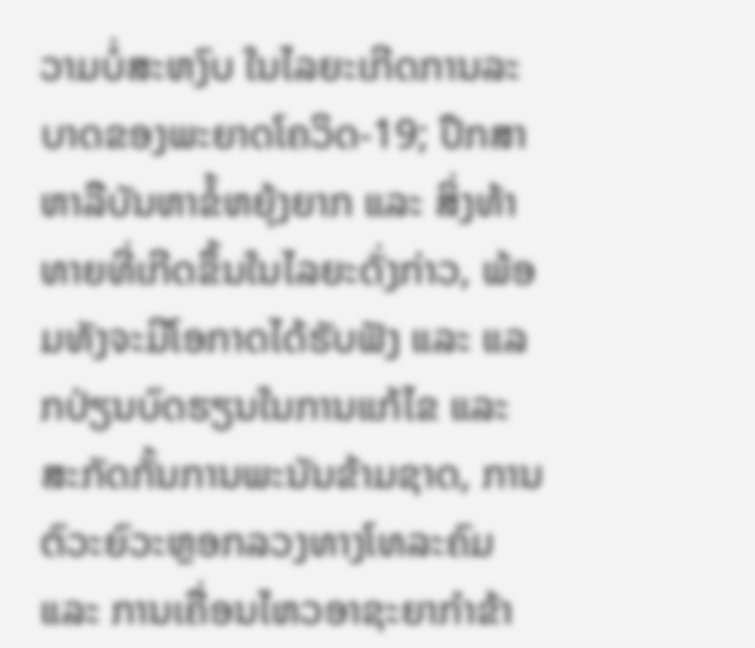ວາມບໍ່ສະຫງົບ ໃນໄລຍະເກີດການລະບາດຂອງພະຍາດໂຄວິດ-19; ປຶກສາຫາລືບັນຫາຂໍ້ຫຍຸ້ງຍາກ ແລະ ສິ່ງທ້າທາຍທີ່ເກີດຂຶ້ນໃນໄລຍະດັ່ງກ່າວ, ພ້ອມທັງຈະມີໂອກາດໄດ້ຮັບຟັງ ແລະ ແລກປ່ຽນບົດຮຽນໃນການແກ້ໄຂ ແລະ ສະກັດກັ້ນການພະນັນຂ້າມຊາດ, ການຕົວະຍົວະຫຼອກລວງທາງໂທລະຄົມ ແລະ ການເຄື່ອນໄຫວອາຊະຍາກຳຂ້າ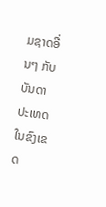ມຊາດອື່ນໆ ກັບບັນດາປະເທດໃນຂົງເຂດ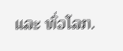ແລະ ທົ່ວໂລກ.